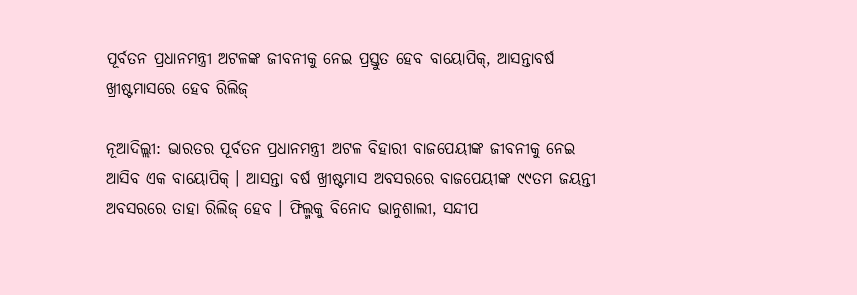ପୂର୍ବତନ ପ୍ରଧାନମନ୍ତ୍ରୀ ଅଟଳଙ୍କ ଜୀବନୀକୁ ନେଇ ପ୍ରସ୍ତୁତ ହେବ ବାୟୋପିକ୍, ଆସନ୍ତାବର୍ଷ ଖ୍ରୀଷ୍ଟମାସରେ ହେବ ରିଲିଜ୍

ନୂଆଦିଲ୍ଲୀ: ଭାରତର ପୂର୍ବତନ ପ୍ରଧାନମନ୍ତ୍ରୀ ଅଟଳ ବିହାରୀ ବାଜପେୟୀଙ୍କ ଜୀବନୀକୁ ନେଇ ଆସିବ ଏକ ବାୟୋପିକ୍ । ଆସନ୍ତା ବର୍ଷ ଖ୍ରୀଷ୍ଟମାସ ଅବସରରେ ବାଜପେୟୀଙ୍କ ୯୯ତମ ଜୟନ୍ତୀ ଅବସରରେ ତାହା ରିଲିଜ୍ ହେବ । ଫିଲ୍ମକୁ ବିନୋଦ ଭାନୁଶାଲୀ, ସନ୍ଦୀପ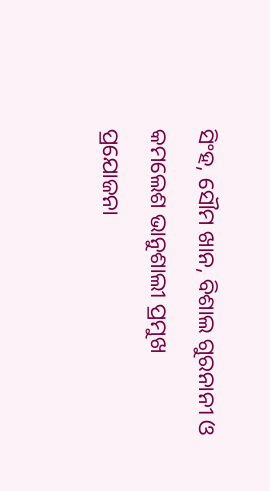ସିଂହ, ସୌମ ଖାନ, ବିଶାଲ ଗୁରନାନୀ ଓ କମଲେଶ ଭାନୁଶାଲୀ ପ୍ରମୁଖ ପ୍ରଯୋଜନା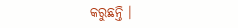କରୁଛନ୍ତି ।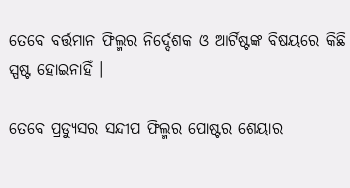ତେବେ ବର୍ତ୍ତମାନ ଫିଲ୍ମର ନିର୍ଦ୍ଦେଶକ ଓ ଆର୍ଟିଷ୍ଟଙ୍କ ବିଷୟରେ କିଛି ସ୍ପଷ୍ଟ ହୋଇନାହିଁ ।

ତେବେ ପ୍ରଡ୍ୟୁସର ସନ୍ଦୀପ ଫିଲ୍ମର ପୋଷ୍ଟର ଶେୟାର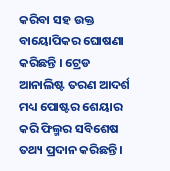କରିବା ସହ ଉକ୍ତ ବାୟୋପିକର ଘୋଷଣା କରିଛନ୍ତି । ଟ୍ରେଡ ଆନାଲିଷ୍ଟ ତରଣ ଆଦର୍ଶ ମଧ୍ୟ ପୋଷ୍ଟର ଶେୟାର କରି ଫିଲ୍ମର ସବିଶେଷ ତଥ୍ୟ ପ୍ରଦାନ କରିଛନ୍ତି ।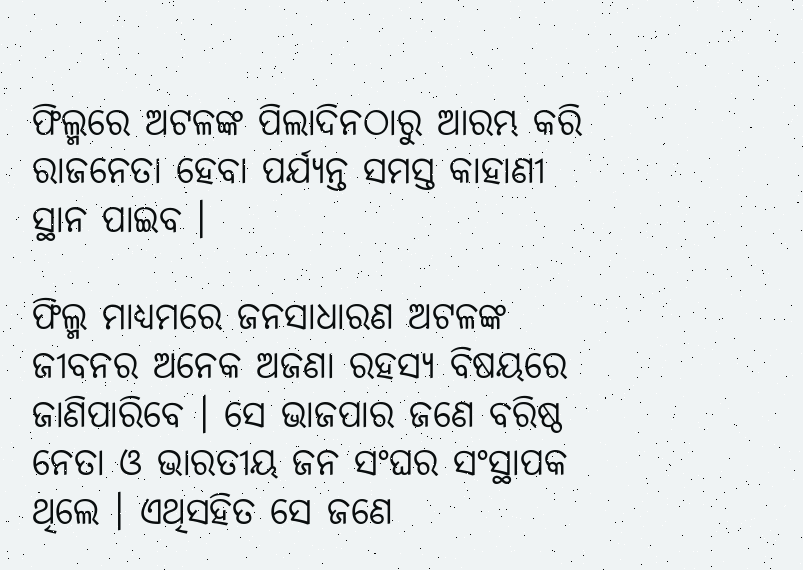ଫିଲ୍ମରେ ଅଟଳଙ୍କ ପିଲାଦିନଠାରୁ ଆରମ୍ଭ କରି ରାଜନେତା ହେବା ପର୍ଯ୍ୟନ୍ତ ସମସ୍ତ କାହାଣୀ ସ୍ଥାନ ପାଇବ ।

ଫିଲ୍ମ ମାଧ୍ୟମରେ ଜନସାଧାରଣ ଅଟଳଙ୍କ ଜୀବନର ଅନେକ ଅଜଣା ରହସ୍ୟ ବିଷୟରେ ଜାଣିପାରିବେ । ସେ ଭାଜପାର ଜଣେ ବରିଷ୍ଠ ନେତା ଓ ଭାରତୀୟ ଜନ ସଂଘର ସଂସ୍ଥାପକ ଥିଲେ । ଏଥିସହିତ ସେ ଜଣେ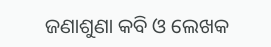ଜଣାଶୁଣା କବି ଓ ଲେଖକ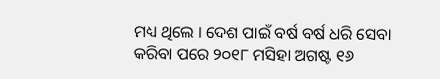ମଧ୍ୟ ଥିଲେ । ଦେଶ ପାଇଁ ବର୍ଷ ବର୍ଷ ଧରି ସେବା କରିବା ପରେ ୨୦୧୮ ମସିହା ଅଗଷ୍ଟ ୧୬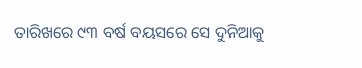ତାରିଖରେ ୯୩ ବର୍ଷ ବୟସରେ ସେ ଦୁନିଆକୁ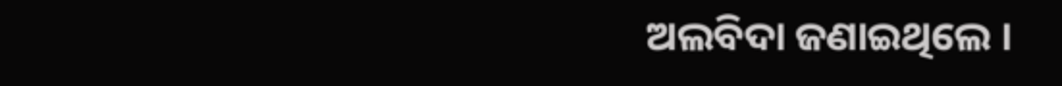ଅଲବିଦା ଜଣାଇଥିଲେ ।